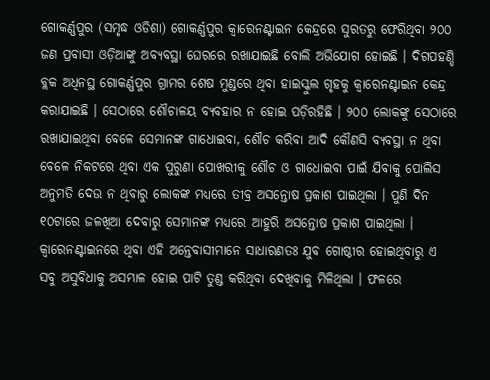ଗୋକର୍ଣ୍ଣପୁର (ସମୃଦ୍ଧ ଓଡିଶା) ଗୋକର୍ଣ୍ଣପୁର କ୍ଵାରେନଣ୍ଟାଇନ କେନ୍ଦ୍ରରେ ସୁରତରୁ ଫେରିଥିବା ୨୦୦ ଜଣ ପ୍ରବାସୀ ଓଡ଼ିଆଙ୍କୁ ଅବ୍ୟବସ୍ଥା ଘେରରେ ରଖାଯାଇଛି ବୋଲି ଅଭିଯୋଗ ହୋଇଛି । ଦିଗପହଣ୍ଡି ବ୍ଲକ ଅଧିନସ୍ଥ ଗୋକର୍ଣ୍ଣପୁର ଗ୍ରାମର ଶେଷ ମୁଣ୍ଡରେ ଥିବା ହାଇସ୍କୁଲ ଗୃହକୁ କ୍ଵାରେନଣ୍ଟାଇନ କେନ୍ଦ୍ର କରାଯାଇଛି । ସେଠାରେ ଶୌଚାଳୟ ବ୍ୟବହାର ନ ହୋଇ ପଡ଼ିରହିଛି । ୨୦୦ ଲୋକଙ୍କୁ ସେଠାରେ ରଖାଯାଇଥିବା ବେଳେ ସେମାନଙ୍କ ଗାଧୋଇବା, ଶୌଚ କରିବା ଆଦି କୌଣସି ବ୍ୟବସ୍ଥା ନ ଥିବା ବେଳେ ନିକଟରେ ଥିବା ଏକ ପୁରୁଣା ପୋଖରୀକୁ ଶୌଚ ଓ ଗାଧୋଇବା ପାଇଁ ଯିବାକୁ ପୋଲିସ ଅନୁମତି ଦେଉ ନ ଥିବାରୁ ଲୋକଙ୍କ ମଧ୍ୟରେ ତୀବ୍ର ଅସନ୍ତୋଷ ପ୍ରକାଶ ପାଇଥିଲା । ପୁଣି ଦିନ ୧୦ଟାରେ ଜଳଖିଆ ଦେବାରୁ ସେମାନଙ୍କ ମଧ୍ୟରେ ଆହୁରି ଅସନ୍ତୋଷ ପ୍ରକାଶ ପାଇଥିଲା । କ୍ଵାରେନଣ୍ଟାଇନରେ ଥିବା ଏହି ଅନ୍ତେବାସୀମାନେ ସାଧାରଣତଃ ଯୁବ ଗୋଷ୍ଠୀର ହୋଇଥିବାରୁ ଏ ସବୁ ଅସୁବିଧାକୁ ଅସମ୍ଭାଳ ହୋଇ ପାଟି ତୁଣ୍ଡ କରିଥିବା ଦେଖିବାକୁ ମିଳିଥିଲା । ଫଳରେ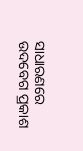ସାଧାରଣରେ ଉଦବେଗ ପ୍ରକାଶ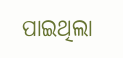ପାଇଥିଲା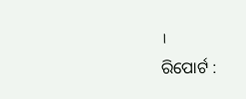।
ରିପୋର୍ଟ :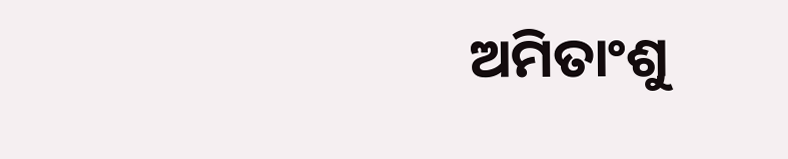ଅମିତାଂଶୁ